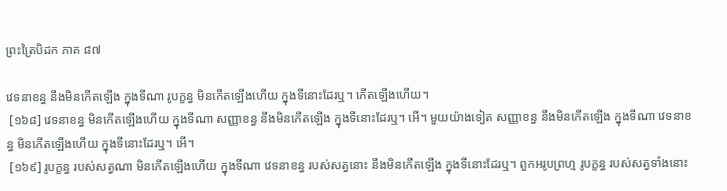ព្រះត្រៃបិដក ភាគ ៨៧

វេទនាខន្ធ នឹងមិនកើតឡើង ក្នុងទីណា រូបក្ខន្ធ មិនកើតឡើងហើយ ក្នុងទីនោះដែរឬ។ កើតឡើងហើយ។
 [១៦៨] វេទនាខន្ធ មិនកើតឡើងហើយ ក្នុងទីណា សញ្ញាខន្ធ នឹងមិនកើតឡើង ក្នុងទីនោះដែរឬ។ អើ។ មួយយ៉ាងទៀត សញ្ញាខន្ធ នឹងមិនកើតឡើង ក្នុងទីណា វេទនាខន្ធ មិនកើតឡើងហើយ ក្នុងទីនោះដែរឬ។ អើ។
 [១៦៩] រូបក្ខន្ធ របស់សត្វណា មិនកើតឡើងហើយ ក្នុងទីណា វេទនាខន្ធ របស់សត្វនោះ នឹងមិនកើតឡើង ក្នុងទីនោះដែរឬ។ ពួកអរូបព្រហ្ម រូបក្ខន្ធ របស់សត្វទាំងនោះ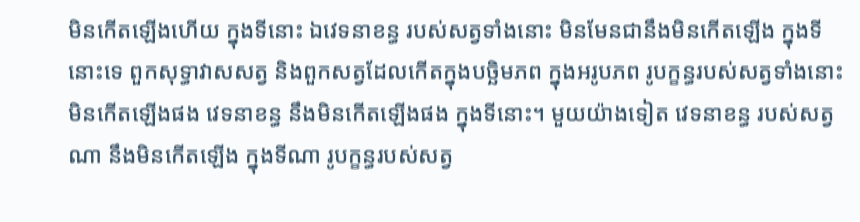មិនកើតឡើងហើយ ក្នុងទីនោះ ឯវេទនាខន្ធ របស់សត្វទាំងនោះ មិនមែនជានឹងមិនកើតឡើង ក្នុងទីនោះទេ ពួកសុទ្ធាវាសសត្វ និងពួកសត្វដែលកើតក្នុងបច្ឆិមភព ក្នុងអរូបភព រូបក្ខន្ធរបស់សត្វទាំងនោះ មិនកើតឡើងផង វេទនាខន្ធ នឹងមិនកើតឡើងផង ក្នុងទីនោះ។ មួយយ៉ាងទៀត វេទនាខន្ធ របស់សត្វណា នឹងមិនកើតឡើង ក្នុងទីណា រូបក្ខន្ធរបស់សត្វ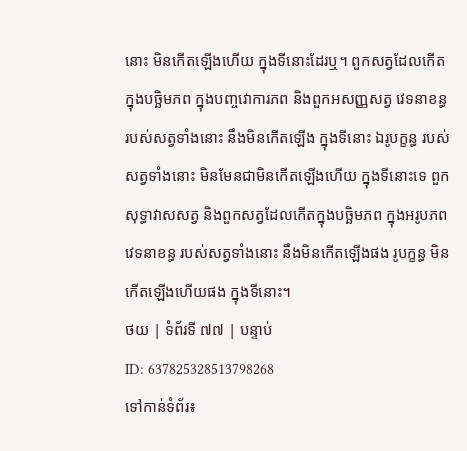នោះ មិនកើតឡើងហើយ ក្នុងទីនោះដែរឬ។ ពួកសត្វដែលកើតក្នុងបច្ឆិមភព ក្នុងបញ្ចវោការភព និងពួកអសញ្ញសត្វ វេទនាខន្ធរបស់សត្វទាំងនោះ នឹងមិនកើតឡើង ក្នុងទីនោះ ឯរូបក្ខន្ធ របស់សត្វទាំងនោះ មិនមែនជាមិនកើតឡើងហើយ ក្នុងទីនោះទេ ពួកសុទ្ធាវាសសត្វ និងពួកសត្វដែលកើតក្នុងបច្ឆិមភព ក្នុងអរូបភព វេទនាខន្ធ របស់សត្វទាំងនោះ នឹងមិនកើតឡើងផង រូបក្ខន្ធ មិនកើតឡើងហើយផង ក្នុងទីនោះ។
ថយ | ទំព័រទី ៧៧ | បន្ទាប់
ID: 637825328513798268
ទៅកាន់ទំព័រ៖